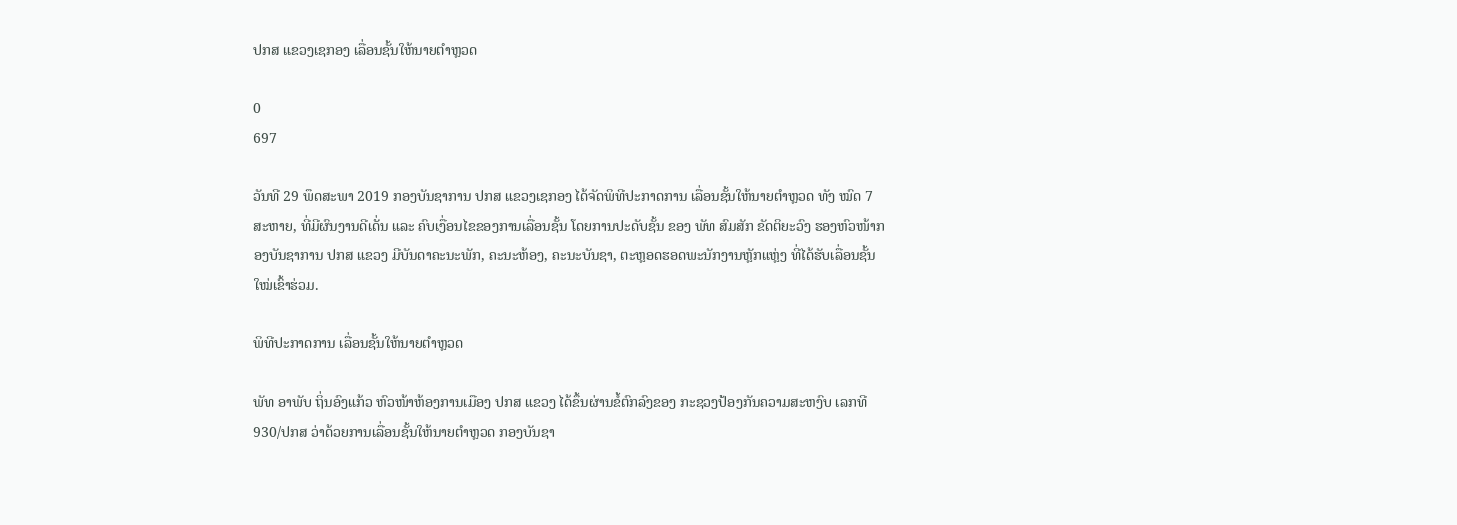ປກສ ແຂວງເຊກອງ ເລື່ອນຊັ້ນໃຫ້ນາຍຕຳຫຼວດ

0
697

ວັນທີ 29 ພຶດສະພາ 2019 ກອງບັນຊາການ ປກສ ແຂວງເຊກອງ ໄດ້ຈັດພິທີປະກາດການ ເລື່ອນຊັ້ນໃຫ້ນາຍຕໍາຫຼວດ ທັງ ໝົດ 7 ສະຫາຍ, ທີ່ມີຜົນງານດີເດັ່ນ ແລະ ຄົບເງື່ອນໄຂຂອງການເລື່ອນຊັ້ນ ໂດຍການປະດັບຊັ້ນ ຂອງ ພັທ ສົມສັກ ຂັດຕິຍະວົງ ຮອງຫົວໜ້າກອງບັນຊາການ ປກສ ແຂວງ ມີບັນດາຄະນະພັກ, ຄະນະຫ້ອງ, ຄະນະບັນຊາ, ຕະຫຼອດຮອດພະນັກງານຫຼັກແຫຼ່ງ ທີ່ໄດ້ຮັບເລື່ອນຊັ້ນໃໝ່ເຂົ້າຮ່ວມ.

ພິທີປະກາດການ ເລື່ອນຊັ້ນໃຫ້ນາຍຕໍາຫຼວດ

ພັທ ອາພັບ ຖິ່ນອົງແກ້ວ ຫົວໜ້າຫ້ອງການເມືອງ ປກສ ແຂວງ ໄດ້ຂຶ້ນຜ່ານຂໍ້ຕົກລົງຂອງ ກະຊວງປ້ອງກັນຄວາມສະຫງົບ ເລກທີ 930/ປກສ ວ່າດ້ວຍການເລື່ອນຊັ້ນໃຫ້ນາຍຕຳຫຼວດ ກອງບັນຊາ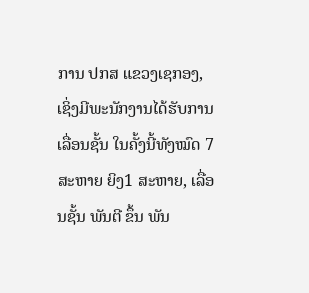ການ ປກສ ແຂວງເຊກອງ, ເຊິ່ງມີພະນັກງານໄດ້ຮັບການເລື່ອນຊັ້ນ ໃນຄັ້ງນີ້ທັງໝົດ 7 ສະຫາຍ ຍິງ1 ສະຫາຍ, ເລື່ອນຊັ້ນ ພັນຕີ ຂຶ້ນ ພັນ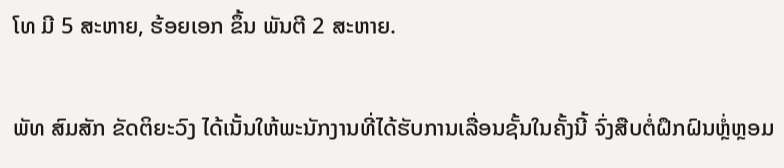ໂທ ມີ 5 ສະຫາຍ, ຮ້ອຍເອກ ຂຶ້ນ ພັນຕີ 2 ສະຫາຍ.

ພັທ ສົມສັກ ຂັດຕິຍະວົງ ໄດ້ເນັ້ນໃຫ້ພະນັກງານທີ່ໄດ້ຮັບການເລື່ອນຊັ້ນໃນຄັ້ງນີ້ ຈົ່ງສືບຕໍ່ຝຶກຝົນຫຼ່ໍຫຼອມ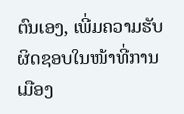ຕົນເອງ, ເພີ່ມຄວາມຮັບຜິດຊອບໃນໜ້າທີ່ການເມືອງ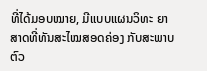ທີ່ໄດ້ມອບໝາຍ, ມີແບບແຜນວິທະ ຍາສາດທີ່ທັນສະໄໝສອດຄ່ອງ ກັບສະພາບຕົວ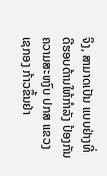ຈິງ, ສາມາດເປັນ ແບບຢ່າງທີ່ດີຮອບດ້ານໃຫ້ກໍາລັງ ປ້ອງກັນຄວາມສະຫງົບ ປກສ ແຂວງເຊກອງ ກ້າວຂຶ້ນຢ່າ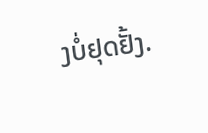ງບໍ່ຢຸດຢັ້ງ.